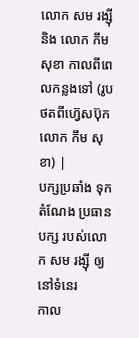លោក សម រង្ស៊ី និង លោក កឹម សុខា កាលពីពេលកន្លងទៅ (រូបថតពីហ្វ៊េសប៊ុក លោក កឹម សុខា) |
បក្សប្រឆាំង ទុកតំណែង ប្រធានបក្ស របស់លោក សម រង្ស៊ី ឲ្យនៅទំនេរ
កាល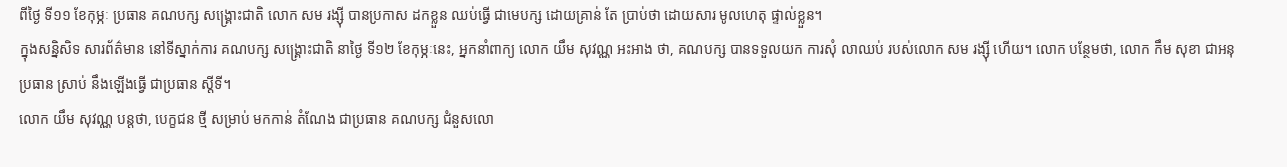ពីថ្ងៃ ទី១១ ខែកុម្ភៈ ប្រធាន គណបក្ស សង្គ្រោះជាតិ លោក សម រង្ស៊ី បានប្រកាស ដកខ្លួន ឈប់ធ្វើ ជាមេបក្ស ដោយគ្រាន់ តែ ប្រាប់ថា ដោយសារ មូលហេតុ ផ្ទាល់ខ្លួន។
ក្នុងសន្និសិទ សារព័ត៌មាន នៅទីស្នាក់ការ គណបក្ស សង្គ្រោះជាតិ នាថ្ងៃ ទី១២ ខែកុម្ភៈនេះ, អ្នកនាំពាក្យ លោក យឹម សុវណ្ណ អះអាង ថា, គណបក្ស បានទទួលយក ការសុំ លាឈប់ របស់លោក សម រង្ស៊ី ហើយ។ លោក បន្ថែមថា, លោក កឹម សុខា ជាអនុប្រធាន ស្រាប់ នឹងឡើងធ្វើ ជាប្រធាន ស្តីទី។
លោក យឹម សុវណ្ណ បន្តថា, បេក្ខជន ថ្មី សម្រាប់ មកកាន់ តំណែង ជាប្រធាន គណបក្ស ជំនួសលោ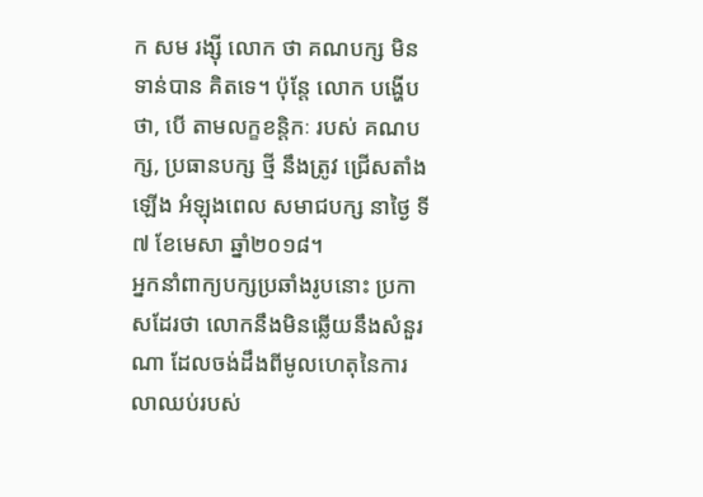ក សម រង្ស៊ី លោក ថា គណបក្ស មិន ទាន់បាន គិតទេ។ ប៉ុន្តែ លោក បង្ហើបថា, បើ តាមលក្ខខន្តិកៈ របស់ គណបក្ស, ប្រធានបក្ស ថ្មី នឹងត្រូវ ជ្រើសតាំង ឡើង អំឡុងពេល សមាជបក្ស នាថ្ងៃ ទី៧ ខែមេសា ឆ្នាំ២០១៨។
អ្នកនាំពាក្យបក្សប្រឆាំងរូបនោះ ប្រកាសដែរថា លោកនឹងមិនឆ្លើយនឹងសំនួរណា ដែលចង់ដឹងពីមូលហេតុនៃការលាឈប់របស់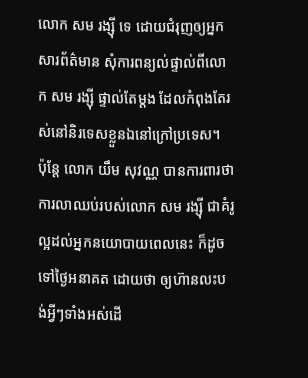លោក សម រង្ស៊ី ទេ ដោយជំរុញឲ្យអ្នកសារព័ត៌មាន សុំការពន្យល់ផ្ទាល់ពីលោក សម រង្ស៊ី ផ្ទាល់តែម្ដង ដែលកំពុងតែរស់នៅនិរទេសខ្លួនឯនៅក្រៅប្រទេស។
ប៉ុន្តែ លោក យឹម សុវណ្ណ បានការពារថា ការលាឈប់របស់លោក សម រង្ស៊ី ជាគំរូល្អដល់អ្នកនយោបាយពេលនេះ ក៏ដូចទៅថ្ងៃអនាគត ដោយថា ឲ្យហ៊ានលះបង់អ្វីៗទាំងអស់ដើ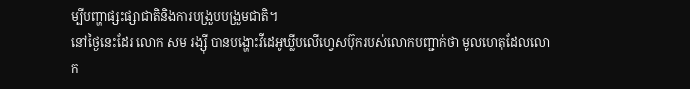ម្បីបញ្ហាផ្សះផ្សាជាតិនិងការបង្រួបបង្រួមជាតិ។
នៅថ្ងៃនេះដែរ លោក សម រង្ស៊ី បានបង្ហោះវីដេអូឃ្លីបលើហ្វេសប៊ុករបស់លោកបញ្ជាក់ថា មូលហេតុដែលលោក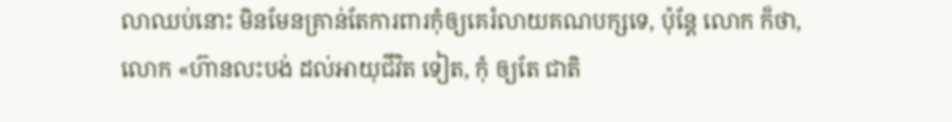លាឈប់នោះ មិនមែនគ្រាន់តែការពារកុំឲ្យគេរំលាយគណបក្សទេ, ប៉ុន្តែ លោក ក៏ថា, លោក «ហ៊ានលះបង់ ដល់អាយុជីវិត ទៀត, កុំ ឲ្យតែ ជាតិ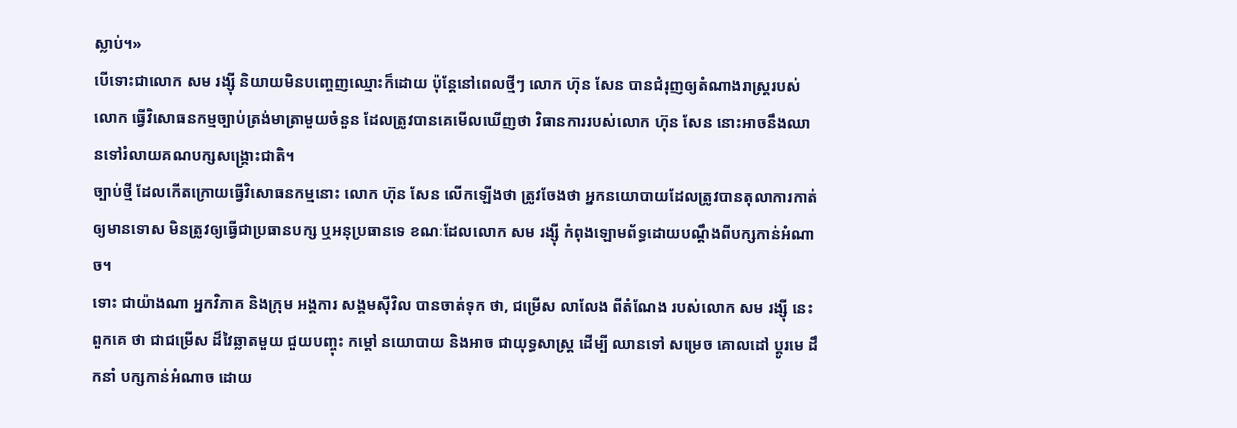ស្លាប់។»
បើទោះជាលោក សម រង្ស៊ី និយាយមិនបញ្ចេញឈ្មោះក៏ដោយ ប៉ុន្តែនៅពេលថ្មីៗ លោក ហ៊ុន សែន បានជំរុញឲ្យតំណាងរាស្ត្ររបស់លោក ធ្វើវិសោធនកម្មច្បាប់ត្រង់មាត្រាមួយចំនួន ដែលត្រូវបានគេមើលឃើញថា វិធានការរបស់លោក ហ៊ុន សែន នោះអាចនឹងឈានទៅរំលាយគណបក្សសង្គ្រោះជាតិ។
ច្បាប់ថ្មី ដែលកើតក្រោយធ្វើវិសោធនកម្មនោះ លោក ហ៊ុន សែន លើកឡើងថា ត្រូវចែងថា អ្នកនយោបាយដែលត្រូវបានតុលាការកាត់ឲ្យមានទោស មិនត្រូវឲ្យធ្វើជាប្រធានបក្ស ឬអនុប្រធានទេ ខណៈដែលលោក សម រង្ស៊ី កំពុងឡោមព័ទ្ធដោយបណ្តឹងពីបក្សកាន់អំណាច។
ទោះ ជាយ៉ាងណា អ្នកវិភាគ និងក្រុម អង្គការ សង្គមស៊ីវិល បានចាត់ទុក ថា, ជម្រើស លាលែង ពីតំណែង របស់លោក សម រង្ស៊ី នេះ ពួកគេ ថា ជាជម្រើស ដ៏វៃឆ្លាតមួយ ជួយបញ្ចុះ កម្តៅ នយោបាយ និងអាច ជាយុទ្ធសាស្ត្រ ដើម្បី ឈានទៅ សម្រេច គោលដៅ ប្តូរមេ ដឹកនាំ បក្សកាន់អំណាច ដោយ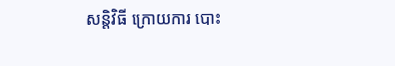សន្តិវិធី ក្រោយការ បោះ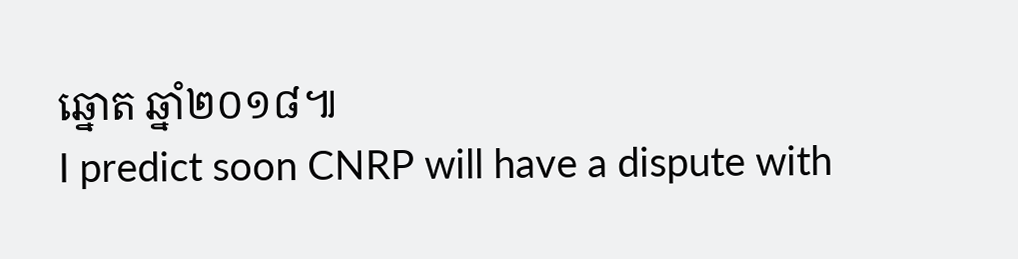ឆ្នោត ឆ្នាំ២០១៨៕
I predict soon CNRP will have a dispute with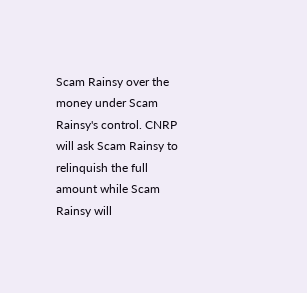Scam Rainsy over the money under Scam Rainsy's control. CNRP will ask Scam Rainsy to relinquish the full amount while Scam Rainsy will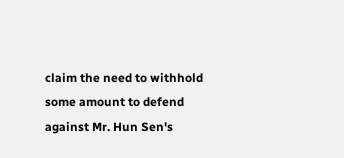claim the need to withhold some amount to defend against Mr. Hun Sen's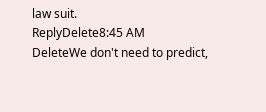law suit.
ReplyDelete8:45 AM
DeleteWe don't need to predict,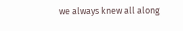we always knew all along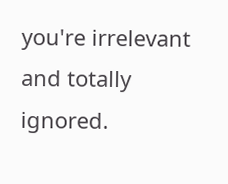you're irrelevant and totally ignored.